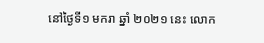នៅថ្ងៃទី១ មករា ឆ្នាំ ២០២១ នេះ លោក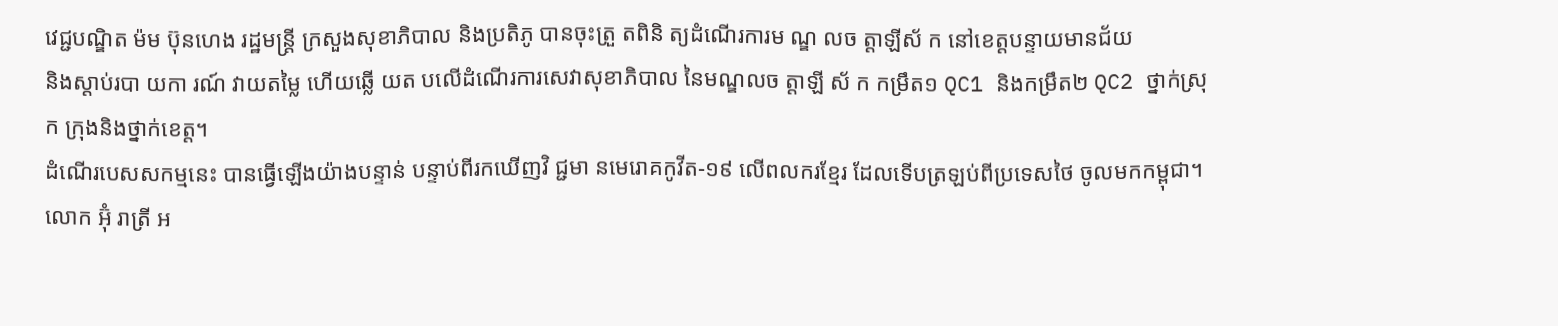វេជ្ជបណ្ឌិត ម៉ម ប៊ុនហេង រដ្ឋមន្ត្រី ក្រសួងសុខាភិបាល និងប្រតិភូ បានចុះត្រួ តពិនិ ត្យដំណើរការម ណ្ឌ លច ត្តាឡីស័ ក នៅខេត្តបន្ទាយមានជ័យ
និងស្តាប់របា យកា រណ៍ វាយតម្លៃ ហើយឆ្លើ យត បលើដំណើរការសេវាសុខាភិបាល នៃមណ្ឌលច ត្តាឡី ស័ ក កម្រឹត១ QC1 និងកម្រឹត២ QC2 ថ្នាក់ស្រុក ក្រុងនិងថ្នាក់ខេត្ត។
ដំណើរបេសសកម្មនេះ បានធ្វើឡើងយ៉ាងបន្ទាន់ បន្ទាប់ពីរកឃើញវិ ជ្ជមា នមេរោគកូវីត-១៩ លើពលករខ្មែរ ដែលទើបត្រឡប់ពីប្រទេសថៃ ចូលមកកម្ពុជា។
លោក អ៊ុំ រាត្រី អ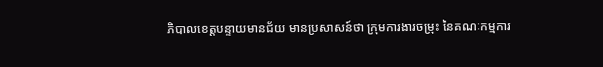ភិបាលខេត្តបន្ទាយមានជ័យ មានប្រសាសន៍ថា ក្រុមការងារចម្រុះ នៃគណៈកម្មការ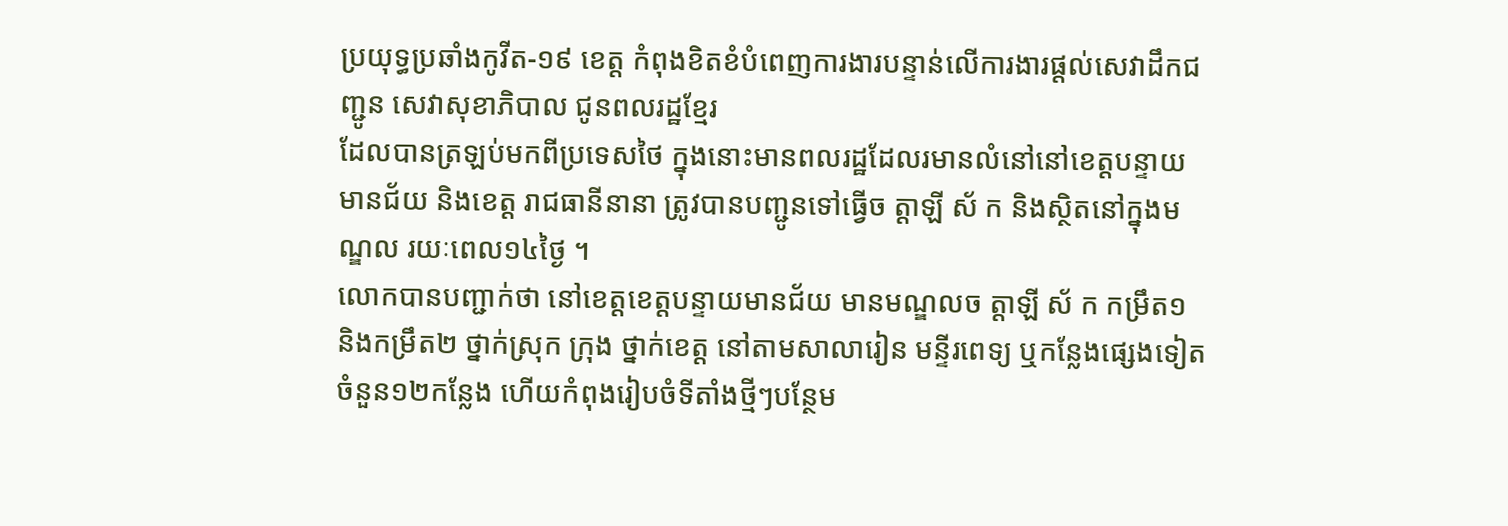ប្រយុទ្ធប្រឆាំងកូវីត-១៩ ខេត្ត កំពុងខិតខំបំពេញការងារបន្ទាន់លើការងារផ្តល់សេវាដឹកជញ្ជូន សេវាសុខាភិបាល ជូនពលរដ្ឋខ្មែរ
ដែលបានត្រឡប់មកពីប្រទេសថៃ ក្នុងនោះមានពលរដ្ឋដែលរមានលំនៅនៅខេត្តបន្ទាយមានជ័យ និងខេត្ត រាជធានីនានា ត្រូវបានបញ្ជូនទៅធ្វើច ត្តាឡី ស័ ក និងស្ថិតនៅក្នុងមណ្ឌល រយៈពេល១៤ថ្ងៃ ។
លោកបានបញ្ជាក់ថា នៅខេត្តខេត្តបន្ទាយមានជ័យ មានមណ្ឌលច ត្តាឡី ស័ ក កម្រឹត១ និងកម្រឹត២ ថ្នាក់ស្រុក ក្រុង ថ្នាក់ខេត្ត នៅតាមសាលារៀន មន្ទីរពេទ្យ ឬកន្លែងផ្សេងទៀត ចំនួន១២កន្លែង ហើយកំពុងរៀបចំទីតាំងថ្មីៗបន្ថែម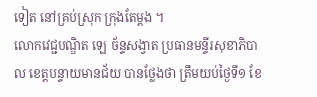ទៀត នៅគ្រប់ស្រុក ក្រុងតែម្តង ។
លោកវេជ្ជបណ្ឌិត ឡេ ច័ន្ទសង្វាត ប្រធានមន្ទីរសុខាភិបាល ខេត្តបន្ទាយមានជ័យ បានថ្លែងថា ត្រឹមយប់ថ្ងៃទី១ ខែ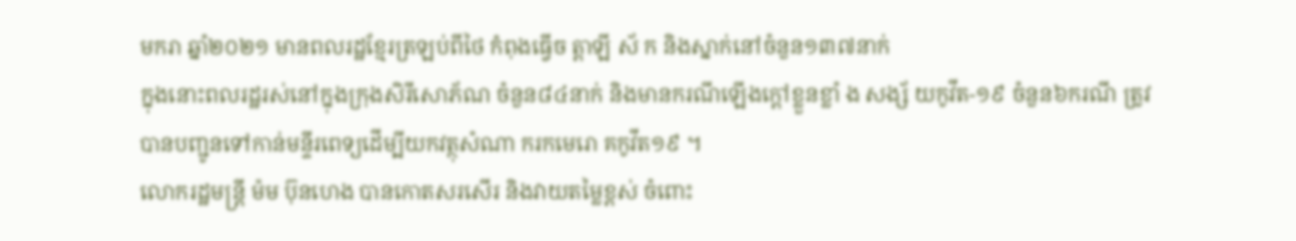មករា ឆ្នាំ២០២១ មានពលរដ្ឋខ្មែរត្រឡប់ពីថៃ កំពុងធ្វើច ត្តាឡី ស័ ក និងស្នាក់នៅចំនួន១៣៧នាក់
ក្នុងនោះពលរដ្ឋរស់នៅក្នុងក្រុងសិរីសោភ័ណ ចំនួន៨៤នាក់ និងមានករណីឡើងក្តៅខ្លួនខ្លាំ ង សង្ស័ យកូវីត-១៩ ចំនួន៦ករណី ត្រូវបានបញ្ជូនទៅកាន់មន្ទីរពេទ្យដើម្បីយកវត្ថុសំណា ករកមេរោ គកូវីត១៩ ។
លោករដ្ឋមន្រ្តី ម៉ម ប៊ុនហេង បានកោតសរសើរ និងវាយតម្លៃខ្ពស់ ចំពោះ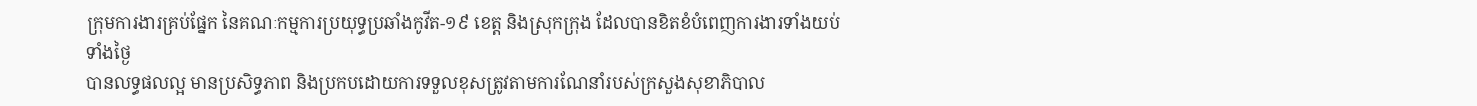ក្រុមការងារគ្រប់ផ្នែក នៃគណៈកម្មការប្រយុទ្ធប្រឆាំងកូវីត-១៩ ខេត្ត និងស្រុកក្រុង ដែលបានខិតខំបំពេញការងារទាំងយប់ទាំងថ្ងៃ
បានលទ្ធផលល្អ មានប្រសិទ្ធភាព និងប្រកបដោយការទទួលខុសត្រូវតាមការណែនាំរបស់ក្រសួងសុខាភិបាល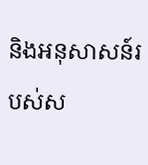និងអនុសាសន៍របស់ស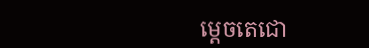ម្តេចតេជោ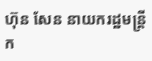ហ៊ុន សែន នាយករដ្ឋមន្ត្រីក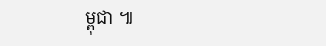ម្ពុជា ៕